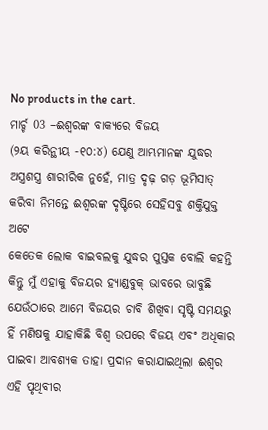No products in the cart.
ମାର୍ଚ୍ଚ 03 –ଈଶ୍ବରଙ୍କ ବାକ୍ୟରେ ବିଜୟ
(୨ୟ କରିନ୍ଥୀୟ -୧୦:୪) ଯେଣୁ ଆମ୍ଭମାନଙ୍କ ଯୁଦ୍ଧର ଅସ୍ତ୍ରଶସ୍ତ୍ର ଶାରୀରିକ ନୁହେଁ, ମାତ୍ର ଦୃଢ଼ ଗଡ଼ ଭୂମିସାତ୍ କରିବା ନିମନ୍ତେ ଈଶ୍ବରଙ୍କ ଦୃଷ୍ଟିରେ ସେହିସବୁ ଶକ୍ତିଯୁକ୍ତ ଅଟେ
କେତେକ ଲୋକ ବାଇବଲକୁ ଯୁଦ୍ଧର ପୁସ୍ତକ ବୋଲି କହନ୍ତି କିନ୍ତୁ ମୁଁ ଏହାକୁ ବିଜୟର ହ୍ୟାଣ୍ଡବୁକ୍ ଭାବରେ ଭାବୁଛି ଯେଉଁଠାରେ ଆମେ ବିଜୟର ଚାବି ଶିଖିବା ସୃଷ୍ଟି ସମୟରୁ ହିଁ ମଣିଷକୁ ଯାହାକିଛି ବିଶ୍ଵ ଉପରେ ବିଜୟ ଏବଂ ଅଧିକାର ପାଇବା ଆବଶ୍ୟକ ତାହା ପ୍ରଦାନ କରାଯାଇଥିଲା ଈଶ୍ବର ଏହି ପୃଥିବୀର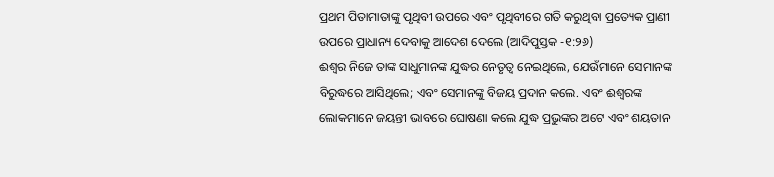ପ୍ରଥମ ପିତାମାତାଙ୍କୁ ପୃଥିବୀ ଉପରେ ଏବଂ ପୃଥିବୀରେ ଗତି କରୁଥିବା ପ୍ରତ୍ୟେକ ପ୍ରାଣୀ ଉପରେ ପ୍ରାଧାନ୍ୟ ଦେବାକୁ ଆଦେଶ ଦେଲେ (ଆଦିପୁସ୍ତକ -୧:୨୬)
ଈଶ୍ବର ନିଜେ ତାଙ୍କ ସାଧୁମାନଙ୍କ ଯୁଦ୍ଧର ନେତୃତ୍ୱ ନେଇଥିଲେ, ଯେଉଁମାନେ ସେମାନଙ୍କ ବିରୁଦ୍ଧରେ ଆସିଥିଲେ; ଏବଂ ସେମାନଙ୍କୁ ବିଜୟ ପ୍ରଦାନ କଲେ. ଏବଂ ଈଶ୍ବରଙ୍କ ଲୋକମାନେ ଜୟନ୍ତୀ ଭାବରେ ଘୋଷଣା କଲେ ଯୁଦ୍ଧ ପ୍ରଭୁଙ୍କର ଅଟେ ଏବଂ ଶୟତାନ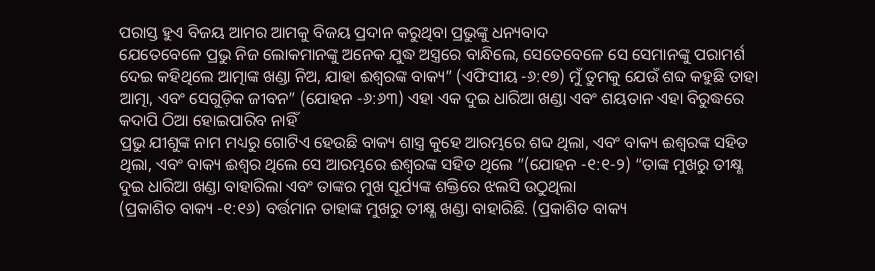ପରାସ୍ତ ହୁଏ ବିଜୟ ଆମର ଆମକୁ ବିଜୟ ପ୍ରଦାନ କରୁଥିବା ପ୍ରଭୁଙ୍କୁ ଧନ୍ୟବାଦ
ଯେତେବେଳେ ପ୍ରଭୁ ନିଜ ଲୋକମାନଙ୍କୁ ଅନେକ ଯୁଦ୍ଧ ଅସ୍ତ୍ରରେ ବାନ୍ଧିଲେ, ସେତେବେଳେ ସେ ସେମାନଙ୍କୁ ପରାମର୍ଶ ଦେଇ କହିଥିଲେ ଆତ୍ମାଙ୍କ ଖଣ୍ଡା ନିଅ, ଯାହା ଈଶ୍ବରଙ୍କ ବାକ୍ୟ” (ଏଫିସୀୟ -୬:୧୭) ମୁଁ ତୁମକୁ ଯେଉଁ ଶବ୍ଦ କହୁଛି ତାହା ଆତ୍ମା, ଏବଂ ସେଗୁଡ଼ିକ ଜୀବନ” (ଯୋହନ -୬:୬୩) ଏହା ଏକ ଦୁଇ ଧାରିଆ ଖଣ୍ଡା ଏବଂ ଶୟତାନ ଏହା ବିରୁଦ୍ଧରେ କଦାପି ଠିଆ ହୋଇପାରିବ ନାହିଁ
ପ୍ରଭୁ ଯୀଶୁଙ୍କ ନାମ ମଧ୍ୟରୁ ଗୋଟିଏ ହେଉଛି ବାକ୍ୟ ଶାସ୍ତ୍ର କୁହେ ଆରମ୍ଭରେ ଶବ୍ଦ ଥିଲା, ଏବଂ ବାକ୍ୟ ଈଶ୍ବରଙ୍କ ସହିତ ଥିଲା, ଏବଂ ବାକ୍ୟ ଈଶ୍ବର ଥିଲେ ସେ ଆରମ୍ଭରେ ଈଶ୍ବରଙ୍କ ସହିତ ଥିଲେ ”(ଯୋହନ -୧:୧-୨) “ତାଙ୍କ ମୁଖରୁ ତୀକ୍ଷ୍ଣ ଦୁଇ ଧାରିଆ ଖଣ୍ଡା ବାହାରିଲା ଏବଂ ତାଙ୍କର ମୁଖ ସୂର୍ଯ୍ୟଙ୍କ ଶକ୍ତିରେ ଝଲସି ଉଠୁଥିଲା
(ପ୍ରକାଶିତ ବାକ୍ୟ -୧:୧୬) ବର୍ତ୍ତମାନ ତାହାଙ୍କ ମୁଖରୁ ତୀକ୍ଷ୍ଣ ଖଣ୍ଡା ବାହାରିଛି. (ପ୍ରକାଶିତ ବାକ୍ୟ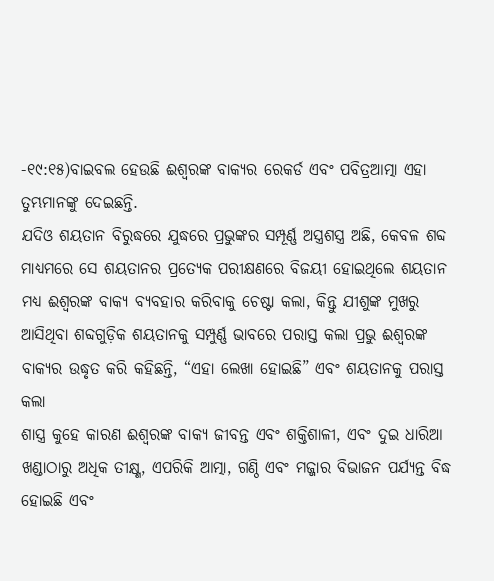-୧୯:୧୫)ବାଇବଲ ହେଉଛି ଈଶ୍ବରଙ୍କ ବାକ୍ୟର ରେକର୍ଡ ଏବଂ ପବିତ୍ରଆତ୍ମା ଏହା ତୁମ୍ଭମାନଙ୍କୁ ଦେଇଛନ୍ତି.
ଯଦିଓ ଶୟତାନ ବିରୁଦ୍ଧରେ ଯୁଦ୍ଧରେ ପ୍ରଭୁଙ୍କର ସମ୍ପୂର୍ଣ୍ଣ ଅସ୍ତ୍ରଶସ୍ତ୍ର ଅଛି, କେବଳ ଶବ୍ଦ ମାଧ୍ୟମରେ ସେ ଶୟତାନର ପ୍ରତ୍ୟେକ ପରୀକ୍ଷଣରେ ବିଜୟୀ ହୋଇଥିଲେ ଶୟତାନ ମଧ୍ୟ ଈଶ୍ବରଙ୍କ ବାକ୍ୟ ବ୍ୟବହାର କରିବାକୁ ଚେଷ୍ଟା କଲା, କିନ୍ତୁ ଯୀଶୁଙ୍କ ମୁଖରୁ ଆସିଥିବା ଶବ୍ଦଗୁଡ଼ିକ ଶୟତାନକୁ ସମ୍ପୁର୍ଣ୍ଣ ଭାବରେ ପରାସ୍ତ କଲା ପ୍ରଭୁ ଈଶ୍ବରଙ୍କ ବାକ୍ୟର ଉଦ୍ଧୃତ କରି କହିଛନ୍ତି, “ଏହା ଲେଖା ହୋଇଛି” ଏବଂ ଶୟତାନକୁ ପରାସ୍ତ କଲା
ଶାସ୍ତ୍ର କୁହେ କାରଣ ଈଶ୍ବରଙ୍କ ବାକ୍ୟ ଜୀବନ୍ତ ଏବଂ ଶକ୍ତିଶାଳୀ, ଏବଂ ଦୁଇ ଧାରିଆ ଖଣ୍ଡାଠାରୁ ଅଧିକ ତୀକ୍ଷ୍ଣ, ଏପରିକି ଆତ୍ମା, ଗଣ୍ଠି ଏବଂ ମଜ୍ଜାର ବିଭାଜନ ପର୍ଯ୍ୟନ୍ତ ବିଦ୍ଧ ହୋଇଛି ଏବଂ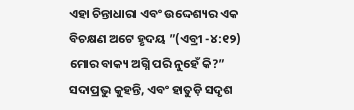ଏହା ଚିନ୍ତାଧାରା ଏବଂ ଉଦ୍ଦେଶ୍ୟର ଏକ ବିଚକ୍ଷଣ ଅଟେ ହୃଦୟ ”(ଏବ୍ରୀ -୪:୧୨) ମୋର ବାକ୍ୟ ଅଗ୍ନି ପରି ନୁହେଁ କି?” ସଦାପ୍ରଭୁ କୁହନ୍ତି, ଏବଂ ହାତୁଡ଼ି ସଦୃଶ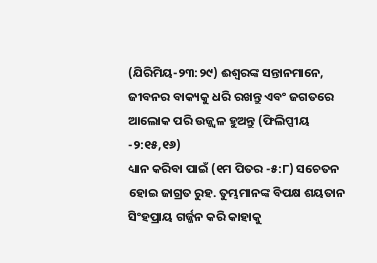(ଯିରିମିୟ-୨୩:୨୯) ଈଶ୍ବରଙ୍କ ସନ୍ତାନମାନେ, ଜୀବନର ବାକ୍ୟକୁ ଧରି ରଖନ୍ତୁ ଏବଂ ଜଗତରେ ଆଲୋକ ପରି ଉଜ୍ଜ୍ୱଳ ହୁଅନ୍ତୁ (ଫିଲିପ୍ପୀୟ -୨:୧୫,୧୬)
ଧ୍ୟାନ କରିବା ପାଇଁ (୧ମ ପିତର -୫:୮) ସଚେତନ ହୋଇ ଜାଗ୍ରତ ରୁହ. ତୁମ୍ଭମାନଙ୍କ ବିପକ୍ଷ ଶୟତାନ ସିଂହପ୍ରାୟ ଗର୍ଜ୍ଜନ କରି କାହାକୁ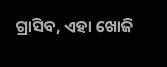ଗ୍ରାସିବ, ଏହା ଖୋଜି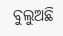ବୁଲୁଅଛି